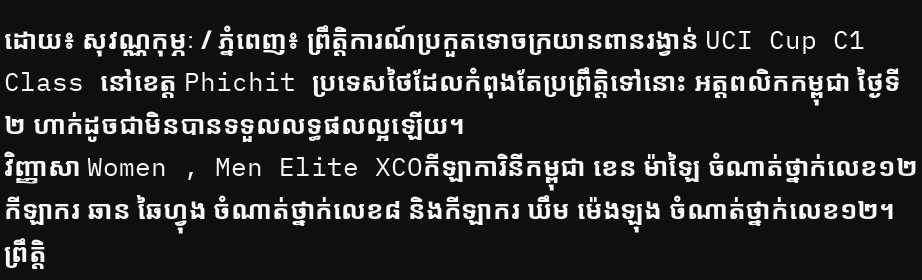ដោយ៖ សុវណ្ណកុម្ភៈ / ភ្នំពេញ៖ ព្រឹត្តិការណ៍ប្រកួតទោចក្រយានពានរង្វាន់ UCI Cup C1 Class នៅខេត្ត Phichit ប្រទេសថៃដែលកំពុងតែប្រព្រឹត្តិទៅនោះ អត្តពលិកកម្ពុជា ថ្ងៃទី២ ហាក់ដូចជាមិនបានទទួលលទ្ធផលល្អឡើយ។
វិញ្ញាសា Women , Men Elite XCOកីឡាការិនីកម្ពុជា ខេន ម៉ាឡៃ ចំណាត់ថ្នាក់លេខ១២ កីឡាករ ឆាន ឆៃហ្វុង ចំណាត់ថ្នាក់លេខ៨ និងកីឡាករ ឃឹម ម៉េងឡុង ចំណាត់ថ្នាក់លេខ១២។
ព្រឹត្តិ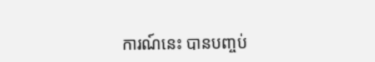ការណ៍នេះ បានបញ្ចប់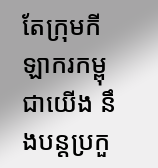តែក្រុមកីឡាករកម្ពុជាយើង នឹងបន្តប្រកួ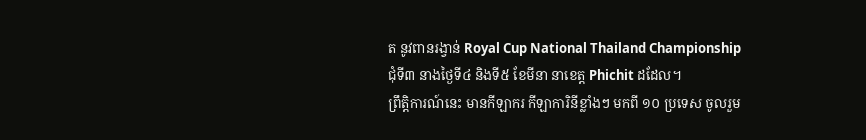ត នូវពានរង្វាន់ Royal Cup National Thailand Championship ជុំទី៣ នាងថ្ងៃទី៤ និងទី៥ ខែមីនា នាខេត្ត Phichit ដដែល។
ព្រឹត្តិការណ៍នេះ មានកីឡាករ កីឡាការិនីខ្លាំងៗ មកពី ១០ ប្រទេស ចូលរួម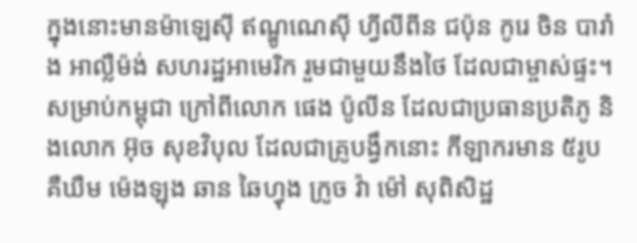ក្នុងនោះមានម៉ាឡេស៊ី ឥណ្ឌូណេស៊ី ហ្វីលីពីន ជប៉ុន កូរេ ចិន បារាំង អាល្លឺម៉ង់ សហរដ្ឋអាមេរិក រួមជាមួយនឹងថៃ ដែលជាម្ចាស់ផ្ទះ។
សម្រាប់កម្ពុជា ក្រៅពីលោក ផេង ប៉ូលីន ដែលជាប្រធានប្រតិភូ និងលោក អ៊ុច សុខវិបុល ដែលជាគ្រូបង្វឹកនោះ កីឡាករមាន ៥រូបគឺឃឺម ម៉េងឡុង ឆាន ឆៃហ្វុង ក្រូច វ៉ា ម៉ៅ សុពិសិដ្ឋ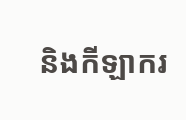និងកីឡាករ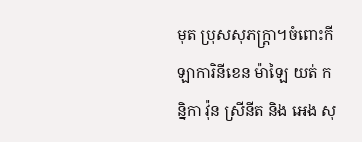មុត ប្រុសសុភក្ត្រា។ចំពោះកីឡាការិនីខេន ម៉ាឡៃ យត់ កន្និកា វ៉ុន ស្រីនីត និង អេង សុ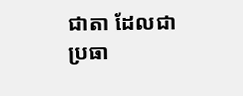ជាតា ដែលជាប្រធា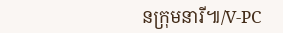នក្រុមនារី៕/V-PC